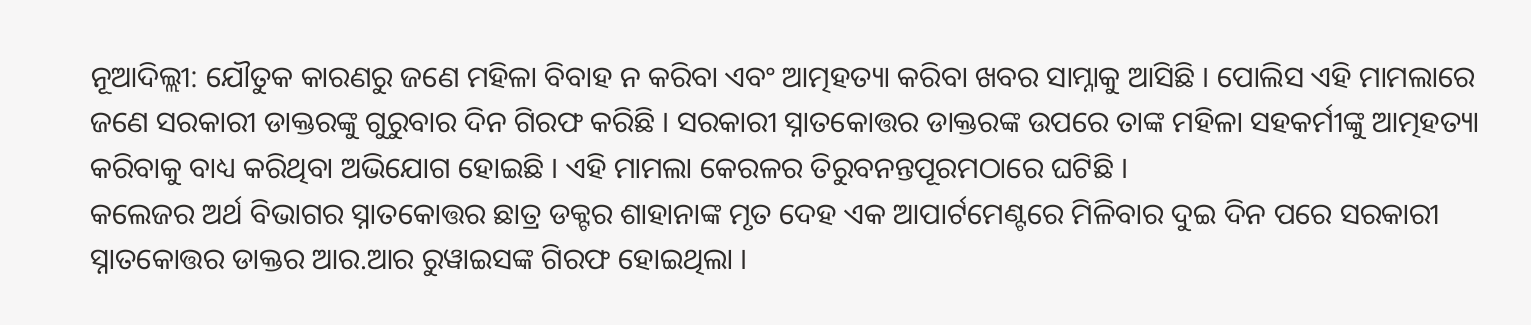ନୂଆଦିଲ୍ଲୀ: ଯୌତୁକ କାରଣରୁ ଜଣେ ମହିଳା ବିବାହ ନ କରିବା ଏବଂ ଆତ୍ମହତ୍ୟା କରିବା ଖବର ସାମ୍ନାକୁ ଆସିଛି । ପୋଲିସ ଏହି ମାମଲାରେ ଜଣେ ସରକାରୀ ଡାକ୍ତରଙ୍କୁ ଗୁରୁବାର ଦିନ ଗିରଫ କରିଛି । ସରକାରୀ ସ୍ନାତକୋତ୍ତର ଡାକ୍ତରଙ୍କ ଉପରେ ତାଙ୍କ ମହିଳା ସହକର୍ମୀଙ୍କୁ ଆତ୍ମହତ୍ୟା କରିବାକୁ ବାଧ୍ୟ କରିଥିବା ଅଭିଯୋଗ ହୋଇଛି । ଏହି ମାମଲା କେରଳର ତିରୁବନନ୍ତପୂରମଠାରେ ଘଟିଛି ।
କଲେଜର ଅର୍ଥ ବିଭାଗର ସ୍ନାତକୋତ୍ତର ଛାତ୍ର ଡକ୍ଟର ଶାହାନାଙ୍କ ମୃତ ଦେହ ଏକ ଆପାର୍ଟମେଣ୍ଟରେ ମିଳିବାର ଦୁଇ ଦିନ ପରେ ସରକାରୀ ସ୍ନାତକୋତ୍ତର ଡାକ୍ତର ଆର.ଆର ରୁୱାଇସଙ୍କ ଗିରଫ ହୋଇଥିଲା ।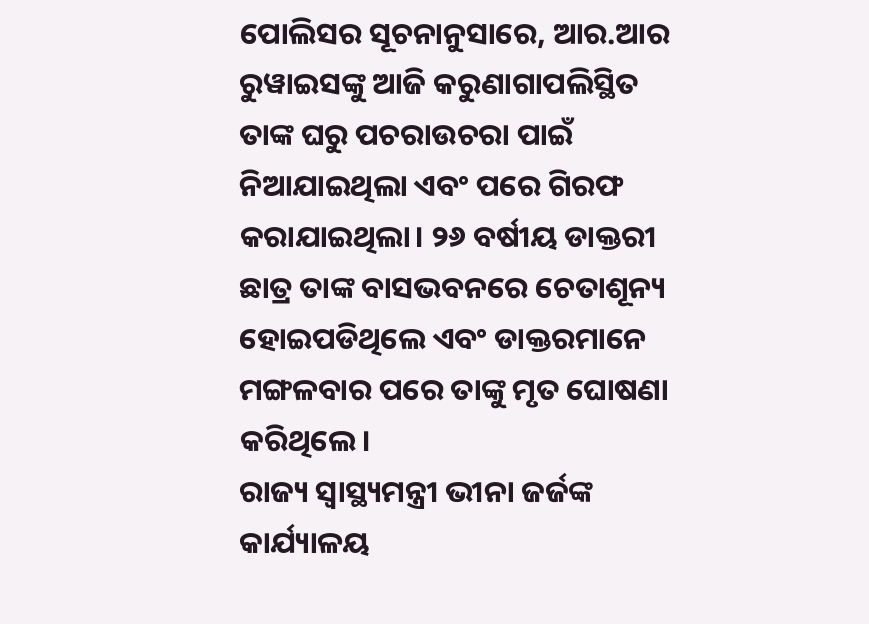ପୋଲିସର ସୂଚନାନୁସାରେ, ଆର.ଆର ରୁୱାଇସଙ୍କୁ ଆଜି କରୁଣାଗାପଲିସ୍ଥିତ ତାଙ୍କ ଘରୁ ପଚରାଉଚରା ପାଇଁ ନିଆଯାଇଥିଲା ଏବଂ ପରେ ଗିରଫ କରାଯାଇଥିଲା। ୨୬ ବର୍ଷୀୟ ଡାକ୍ତରୀ ଛାତ୍ର ତାଙ୍କ ବାସଭବନରେ ଚେତାଶୂନ୍ୟ ହୋଇପଡିଥିଲେ ଏବଂ ଡାକ୍ତରମାନେ ମଙ୍ଗଳବାର ପରେ ତାଙ୍କୁ ମୃତ ଘୋଷଣା କରିଥିଲେ।
ରାଜ୍ୟ ସ୍ୱାସ୍ଥ୍ୟମନ୍ତ୍ରୀ ଭୀନା ଜର୍ଜଙ୍କ କାର୍ଯ୍ୟାଳୟ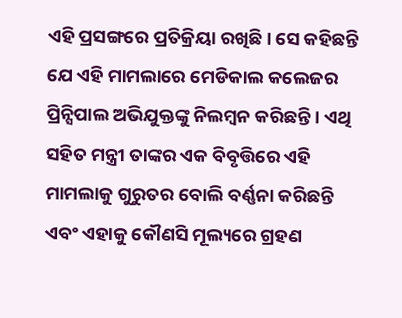ଏହି ପ୍ରସଙ୍ଗରେ ପ୍ରତିକ୍ରିୟା ରଖିଛି। ସେ କହିଛନ୍ତି ଯେ ଏହି ମାମଲାରେ ମେଡିକାଲ କଲେଜର ପ୍ରିନ୍ସିପାଲ ଅଭିଯୁକ୍ତଙ୍କୁ ନିଲମ୍ବନ କରିଛନ୍ତି । ଏଥି ସହିତ ମନ୍ତ୍ରୀ ତାଙ୍କର ଏକ ବିବୃତ୍ତିରେ ଏହି ମାମଲାକୁ ଗୁରୁତର ବୋଲି ବର୍ଣ୍ଣନା କରିଛନ୍ତି ଏବଂ ଏହାକୁ କୌଣସି ମୂଲ୍ୟରେ ଗ୍ରହଣ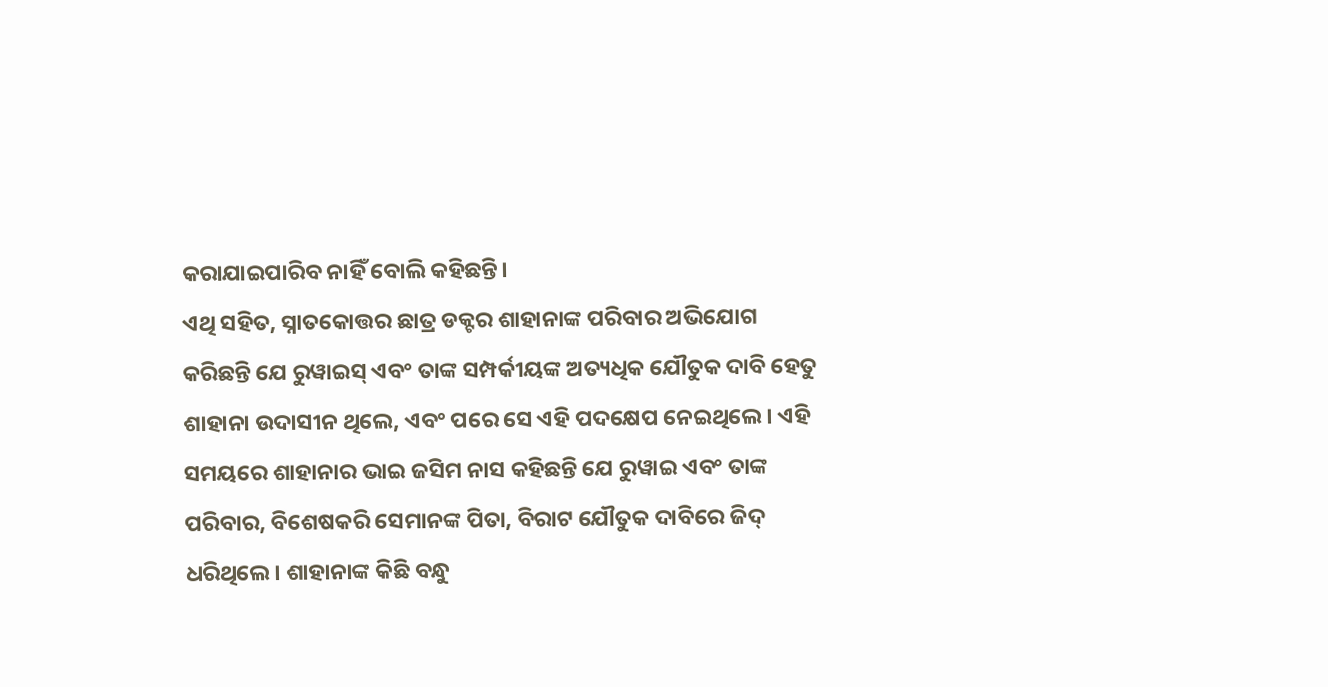କରାଯାଇପାରିବ ନାହିଁ ବୋଲି କହିଛନ୍ତି।
ଏଥି ସହିତ, ସ୍ନାତକୋତ୍ତର ଛାତ୍ର ଡକ୍ଟର ଶାହାନାଙ୍କ ପରିବାର ଅଭିଯୋଗ କରିଛନ୍ତି ଯେ ରୁୱାଇସ୍ ଏବଂ ତାଙ୍କ ସମ୍ପର୍କୀୟଙ୍କ ଅତ୍ୟଧିକ ଯୌତୁକ ଦାବି ହେତୁ ଶାହାନା ଉଦାସୀନ ଥିଲେ, ଏବଂ ପରେ ସେ ଏହି ପଦକ୍ଷେପ ନେଇଥିଲେ। ଏହି ସମୟରେ ଶାହାନାର ଭାଇ ଜସିମ ନାସ କହିଛନ୍ତି ଯେ ରୁୱାଇ ଏବଂ ତାଙ୍କ ପରିବାର, ବିଶେଷକରି ସେମାନଙ୍କ ପିତା, ବିରାଟ ଯୌତୁକ ଦାବିରେ ଜିଦ୍ ଧରିଥିଲେ। ଶାହାନାଙ୍କ କିଛି ବନ୍ଧୁ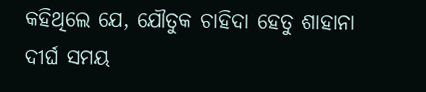କହିଥିଲେ ଯେ, ଯୌତୁକ ଚାହିଦା ହେତୁ ଶାହାନା ଦୀର୍ଘ ସମୟ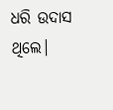ଧରି ଉଦାସ ଥିଲେ।